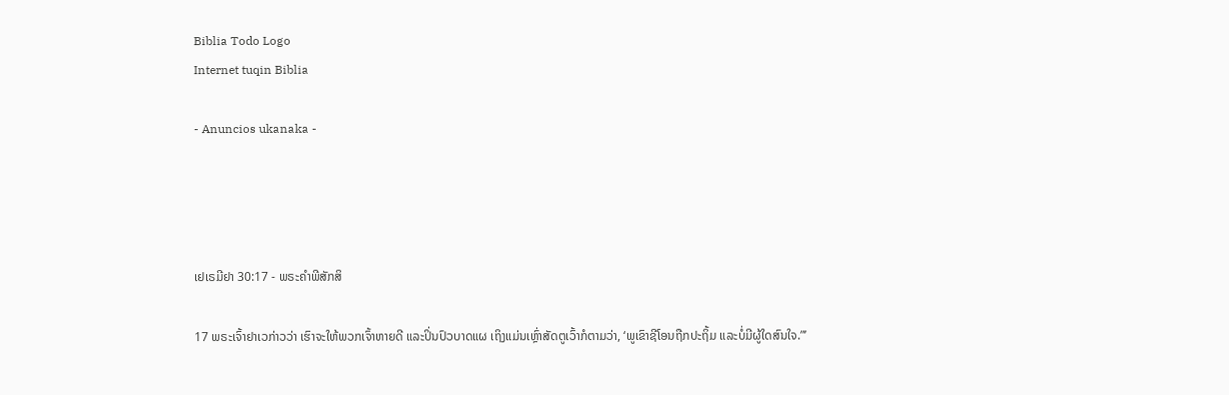Biblia Todo Logo
Internet tuqin Biblia

- Anuncios ukanaka -




ເຢເຣມີຢາ 30:17 - ພຣະຄຳພີສັກສິ

17 ພຣະເຈົ້າຢາເວກ່າວວ່າ ເຮົາຈະໃຫ້ພວກເຈົ້າຫາຍດີ ແລະປິ່ນປົວບາດແຜ ເຖິງແມ່ນເຫຼົ່າສັດຕູເວົ້າກໍຕາມວ່າ, ‘ພູເຂົາຊີໂອນຖືກປະຖິ້ມ ແລະບໍ່ມີຜູ້ໃດສົນໃຈ.”’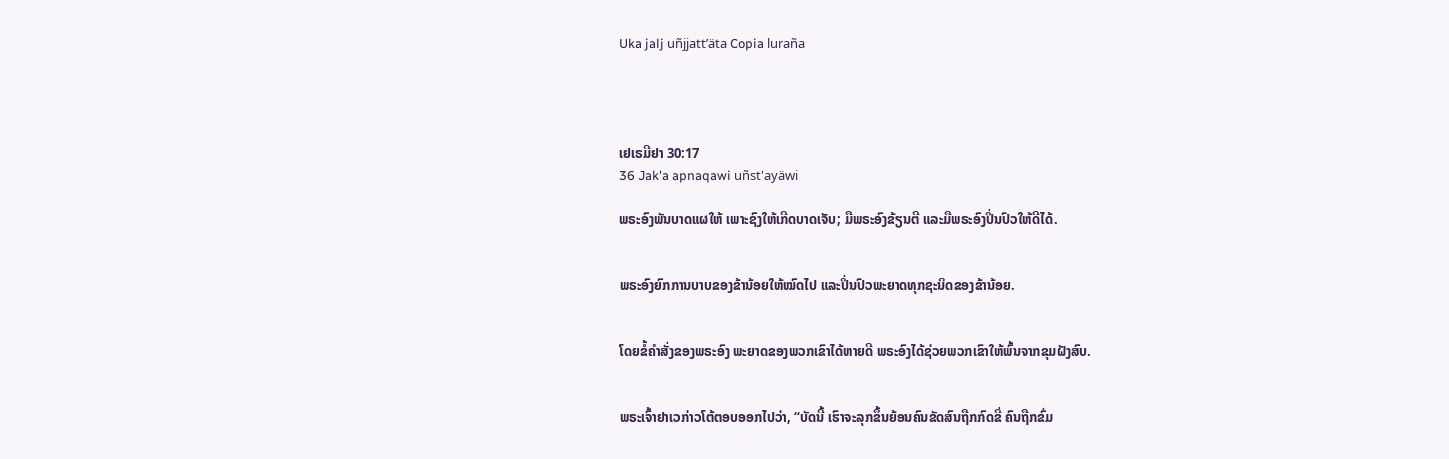Uka jalj uñjjattʼäta Copia luraña




ເຢເຣມີຢາ 30:17
36 Jak'a apnaqawi uñst'ayäwi

ພຣະອົງພັນບາດແຜໃຫ້ ເພາະຊົງໃຫ້ເກີດບາດເຈັບ; ມືພຣະອົງຂ້ຽນຕີ ແລະມືພຣະອົງປິ່ນປົວໃຫ້ດີໄດ້.


ພຣະອົງຍົກການບາບຂອງຂ້ານ້ອຍໃຫ້ໝົດໄປ ແລະປິ່ນປົວພະຍາດທຸກຊະນິດຂອງຂ້ານ້ອຍ.


ໂດຍຂໍ້ຄຳສັ່ງຂອງພຣະອົງ ພະຍາດຂອງພວກເຂົາໄດ້ຫາຍດີ ພຣະອົງໄດ້ຊ່ວຍພວກເຂົາໃຫ້ພົ້ນຈາກຂຸມຝັງສົບ.


ພຣະເຈົ້າຢາເວກ່າວໂຕ້ຕອບອອກໄປວ່າ, “ບັດນີ້ ເຮົາຈະລຸກຂຶ້ນຍ້ອນຄົນຂັດສົນຖືກກົດຂີ່ ຄົນຖືກຂົ່ມ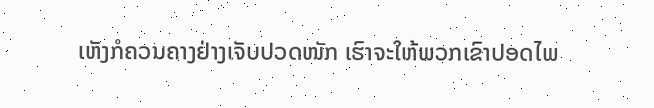ເຫັງກໍຄວນຄາງຢ່າງເຈັບປວດໜັກ ເຮົາຈະໃຫ້ພວກເຂົາປອດໄພ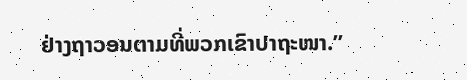ຢ່າງຖາວອນຕາມທີ່ພວກເຂົາປາຖະໜາ.”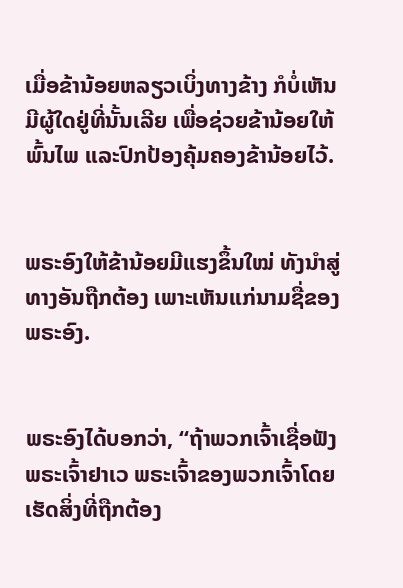ເມື່ອຂ້ານ້ອຍຫລຽວເບິ່ງທາງຂ້າງ ກໍບໍ່ເຫັນມີຜູ້ໃດຢູ່ທີ່ນັ້ນເລີຍ ເພື່ອຊ່ວຍຂ້ານ້ອຍໃຫ້ພົ້ນໄພ ແລະປົກປ້ອງຄຸ້ມຄອງຂ້ານ້ອຍໄວ້.


ພຣະອົງໃຫ້ຂ້ານ້ອຍມີແຮງຂຶ້ນໃໝ່ ທັງນຳສູ່ທາງອັນຖືກຕ້ອງ ເພາະເຫັນແກ່ນາມຊື່ຂອງພຣະອົງ.


ພຣະອົງໄດ້ບອກວ່າ, “ຖ້າພວກເຈົ້າເຊື່ອຟັງພຣະເຈົ້າຢາເວ ພຣະເຈົ້າຂອງພວກເຈົ້າໂດຍເຮັດສິ່ງທີ່ຖືກຕ້ອງ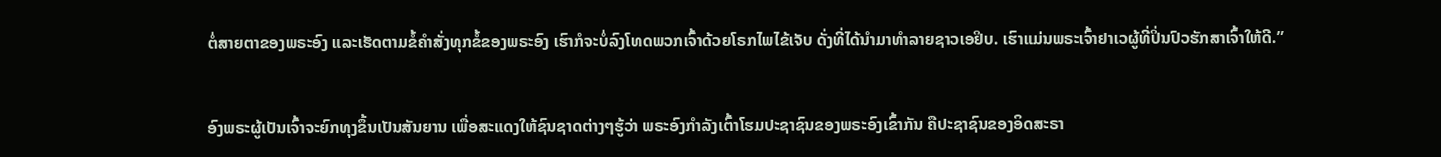ຕໍ່ສາຍຕາຂອງພຣະອົງ ແລະເຮັດຕາມຂໍ້ຄຳສັ່ງທຸກຂໍ້ຂອງພຣະອົງ ເຮົາກໍຈະບໍ່ລົງໂທດພວກເຈົ້າດ້ວຍໂຣກໄພໄຂ້ເຈັບ ດັ່ງທີ່ໄດ້ນຳມາທຳລາຍຊາວເອຢິບ. ເຮົາແມ່ນພຣະເຈົ້າຢາເວຜູ້ທີ່ປິ່ນປົວຮັກສາເຈົ້າໃຫ້ດີ.”


ອົງພຣະຜູ້ເປັນເຈົ້າຈະຍົກທຸງຂຶ້ນເປັນສັນຍານ ເພື່ອສະແດງໃຫ້ຊົນຊາດຕ່າງໆຮູ້ວ່າ ພຣະອົງກຳລັງເຕົ້າໂຮມປະຊາຊົນຂອງພຣະອົງເຂົ້າກັນ ຄືປະຊາຊົນຂອງອິດສະຣາ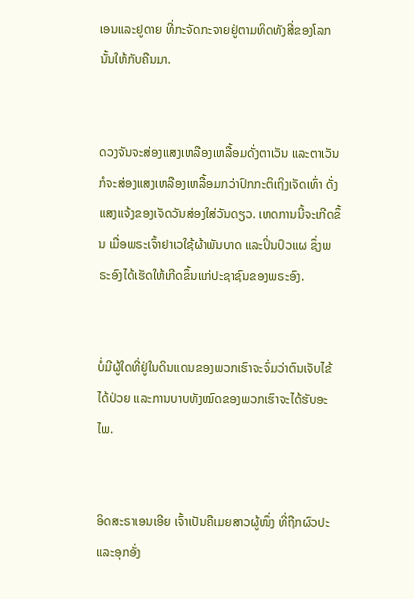ເອນແລະຢູດາຍ ທີ່ກະຈັດກະຈາຍຢູ່ຕາມທິດທັງສີ່ຂອງໂລກນັ້ນໃຫ້ກັບຄືນມາ.


ດວງຈັນຈະສ່ອງແສງເຫລືອງເຫລື້ອມດັ່ງຕາເວັນ ແລະຕາເວັນກໍຈະສ່ອງແສງເຫລືອງເຫລື້ອມກວ່າປົກກະຕິເຖິງເຈັດເທົ່າ ດັ່ງແສງແຈ້ງຂອງເຈັດວັນສ່ອງໃສ່ວັນດຽວ. ເຫດການນີ້ຈະເກີດຂຶ້ນ ເມື່ອພຣະເຈົ້າຢາເວໃຊ້ຜ້າພັນບາດ ແລະປິ່ນປົວແຜ ຊຶ່ງພຣະອົງໄດ້ເຮັດໃຫ້ເກີດຂຶ້ນແກ່ປະຊາຊົນຂອງພຣະອົງ.


ບໍ່ມີຜູ້ໃດທີ່ຢູ່ໃນດິນແດນຂອງພວກເຮົາຈະຈົ່ມວ່າຕົນເຈັບໄຂ້ໄດ້ປ່ວຍ ແລະການບາບທັງໝົດຂອງພວກເຮົາຈະໄດ້ຮັບອະໄພ.


ອິດສະຣາເອນເອີຍ ເຈົ້າເປັນຄືເມຍສາວຜູ້ໜຶ່ງ ທີ່ຖືກຜົວປະແລະອຸກອັ່ງ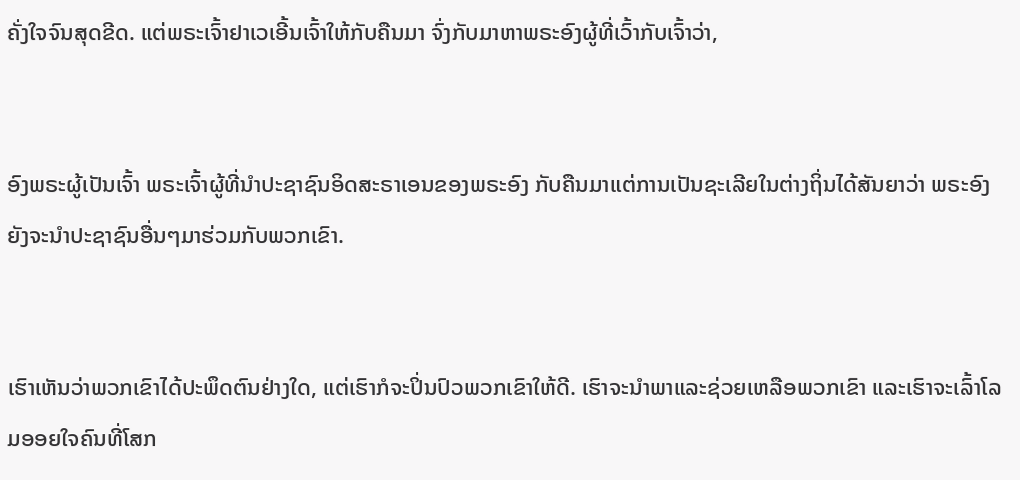ຄັ່ງໃຈຈົນສຸດຂີດ. ແຕ່ພຣະເຈົ້າຢາເວເອີ້ນເຈົ້າໃຫ້ກັບຄືນມາ ຈົ່ງກັບມາຫາພຣະອົງຜູ້ທີ່ເວົ້າກັບເຈົ້າວ່າ,


ອົງພຣະຜູ້ເປັນເຈົ້າ ພຣະເຈົ້າຜູ້ທີ່ນຳປະຊາຊົນອິດສະຣາເອນຂອງພຣະອົງ ກັບຄືນມາແຕ່ການເປັນຊະເລີຍໃນຕ່າງຖິ່ນໄດ້ສັນຍາວ່າ ພຣະອົງຍັງຈະນຳປະຊາຊົນອື່ນໆມາຮ່ວມກັບພວກເຂົາ.


ເຮົາເຫັນວ່າພວກເຂົາໄດ້ປະພຶດຕົນຢ່າງໃດ, ແຕ່ເຮົາກໍຈະປິ່ນປົວພວກເຂົາໃຫ້ດີ. ເຮົາຈະນຳພາແລະຊ່ວຍເຫລືອພວກເຂົາ ແລະເຮົາຈະເລົ້າໂລມອອຍໃຈຄົນທີ່ໂສກ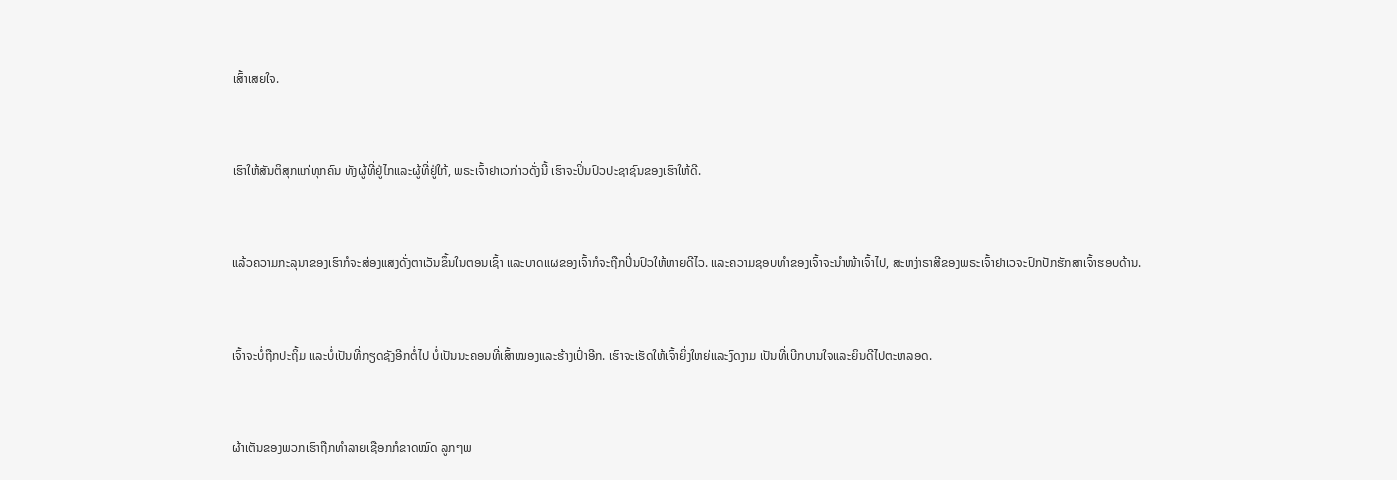ເສົ້າເສຍໃຈ.


ເຮົາໃຫ້ສັນຕິສຸກແກ່ທຸກຄົນ ທັງຜູ້ທີ່ຢູ່ໄກແລະຜູ້ທີ່ຢູ່ໃກ້, ພຣະເຈົ້າຢາເວກ່າວດັ່ງນີ້ ເຮົາຈະປິ່ນປົວປະຊາຊົນຂອງເຮົາໃຫ້ດີ.


ແລ້ວຄວາມກະລຸນາຂອງເຮົາກໍຈະສ່ອງແສງດັ່ງຕາເວັນຂຶ້ນໃນຕອນເຊົ້າ ແລະບາດແຜຂອງເຈົ້າກໍຈະຖືກປິ່ນປົວໃຫ້ຫາຍດີໄວ. ແລະຄວາມຊອບທຳຂອງເຈົ້າຈະນຳໜ້າເຈົ້າໄປ, ສະຫງ່າຣາສີຂອງພຣະເຈົ້າຢາເວຈະປົກປັກຮັກສາເຈົ້າຮອບດ້ານ.


ເຈົ້າຈະບໍ່ຖືກປະຖິ້ມ ແລະບໍ່ເປັນທີ່ກຽດຊັງອີກຕໍ່ໄປ ບໍ່ເປັນນະຄອນທີ່ເສົ້າໝອງແລະຮ້າງເປົ່າອີກ. ເຮົາຈະເຮັດໃຫ້ເຈົ້າຍິ່ງໃຫຍ່ແລະງົດງາມ ເປັນທີ່ເບີກບານໃຈແລະຍິນດີໄປຕະຫລອດ.


ຜ້າເຕັນຂອງພວກເຮົາຖືກທຳລາຍເຊືອກກໍຂາດໝົດ ລູກໆພ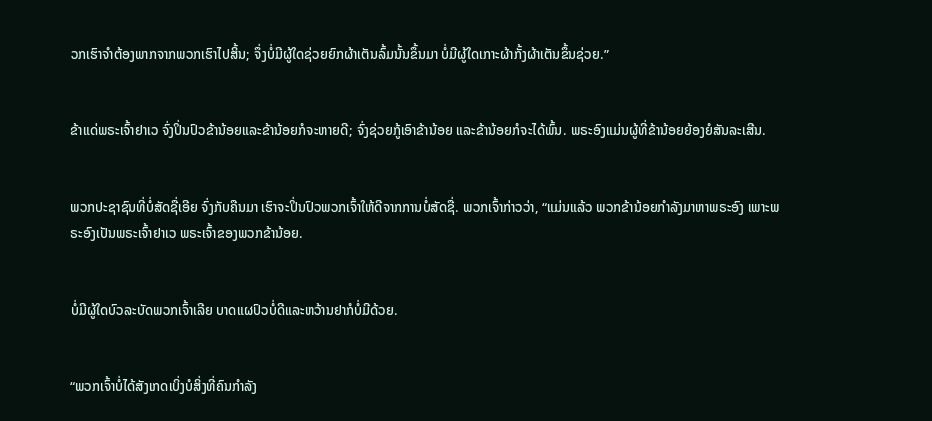ວກເຮົາຈຳຕ້ອງພາກຈາກພວກເຮົາໄປສິ້ນ; ຈຶ່ງບໍ່ມີຜູ້ໃດຊ່ວຍຍົກຜ້າເຕັນລົ້ມນັ້ນຂຶ້ນມາ ບໍ່ມີຜູ້ໃດເກາະຜ້າກັ້ງຜ້າເຕັນຂຶ້ນຊ່ວຍ.”


ຂ້າແດ່ພຣະເຈົ້າຢາເວ ຈົ່ງປິ່ນປົວຂ້ານ້ອຍແລະຂ້ານ້ອຍກໍຈະຫາຍດີ; ຈົ່ງຊ່ວຍກູ້ເອົາຂ້ານ້ອຍ ແລະຂ້ານ້ອຍກໍຈະໄດ້ພົ້ນ. ພຣະອົງແມ່ນຜູ້ທີ່ຂ້ານ້ອຍຍ້ອງຍໍສັນລະເສີນ.


ພວກປະຊາຊົນທີ່ບໍ່ສັດຊື່ເອີຍ ຈົ່ງກັບຄືນມາ ເຮົາຈະປິ່ນປົວພວກເຈົ້າໃຫ້ດີຈາກການບໍ່ສັດຊື່. ພວກເຈົ້າກ່າວວ່າ, “ແມ່ນແລ້ວ ພວກຂ້ານ້ອຍກຳລັງມາຫາພຣະອົງ ເພາະພຣະອົງເປັນພຣະເຈົ້າຢາເວ ພຣະເຈົ້າຂອງພວກຂ້ານ້ອຍ.


ບໍ່ມີຜູ້ໃດບົວລະບັດພວກເຈົ້າເລີຍ ບາດແຜປົວບໍ່ດີແລະຫວ້ານຢາກໍບໍ່ມີດ້ວຍ.


“ພວກເຈົ້າບໍ່ໄດ້ສັງເກດເບິ່ງບໍສິ່ງທີ່ຄົນກຳລັງ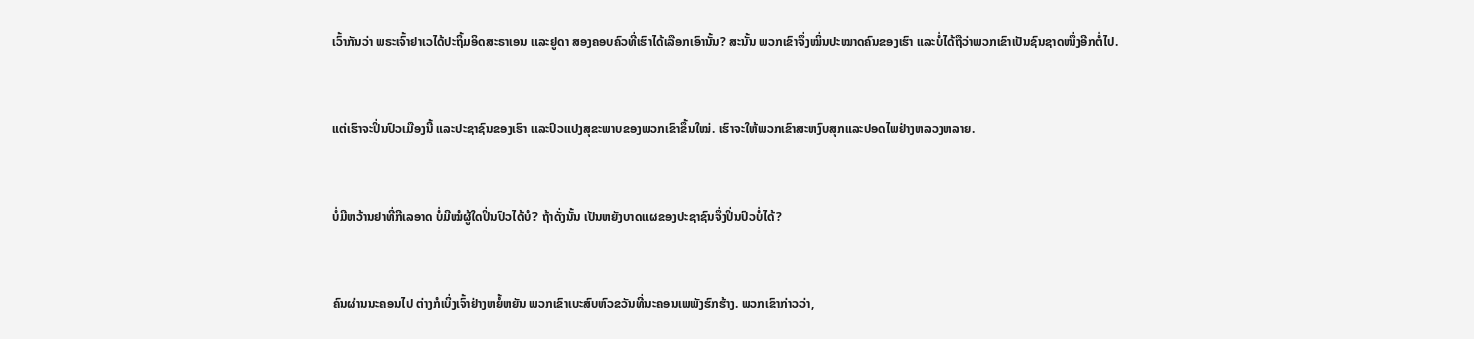ເວົ້າກັນວ່າ ພຣະເຈົ້າຢາເວໄດ້ປະຖິ້ມອິດສະຣາເອນ ແລະຢູດາ ສອງຄອບຄົວທີ່ເຮົາໄດ້ເລືອກເອົານັ້ນ? ສະນັ້ນ ພວກເຂົາຈຶ່ງໝິ່ນປະໝາດຄົນຂອງເຮົາ ແລະບໍ່ໄດ້ຖືວ່າພວກເຂົາເປັນຊົນຊາດໜຶ່ງອີກຕໍ່ໄປ.


ແຕ່ເຮົາຈະປິ່ນປົວເມືອງນີ້ ແລະປະຊາຊົນຂອງເຮົາ ແລະປົວແປງສຸຂະພາບຂອງພວກເຂົາຂຶ້ນໃໝ່. ເຮົາຈະໃຫ້ພວກເຂົາສະຫງົບສຸກແລະປອດໄພຢ່າງຫລວງຫລາຍ.


ບໍ່ມີຫວ້ານຢາທີ່ກີເລອາດ ບໍ່ມີໝໍຜູ້ໃດປິ່ນປົວໄດ້ບໍ? ຖ້າດັ່ງນັ້ນ ເປັນຫຍັງບາດແຜຂອງປະຊາຊົນຈຶ່ງປິ່ນປົວບໍ່ໄດ້?


ຄົນຜ່ານນະຄອນໄປ ຕ່າງກໍເບິ່ງເຈົ້າຢ່າງຫຍໍ້ຫຍັນ ພວກເຂົາເບະສົບຫົວຂວັນທີ່ນະຄອນເພພັງຮົກຮ້າງ. ພວກເຂົາກ່າວວ່າ,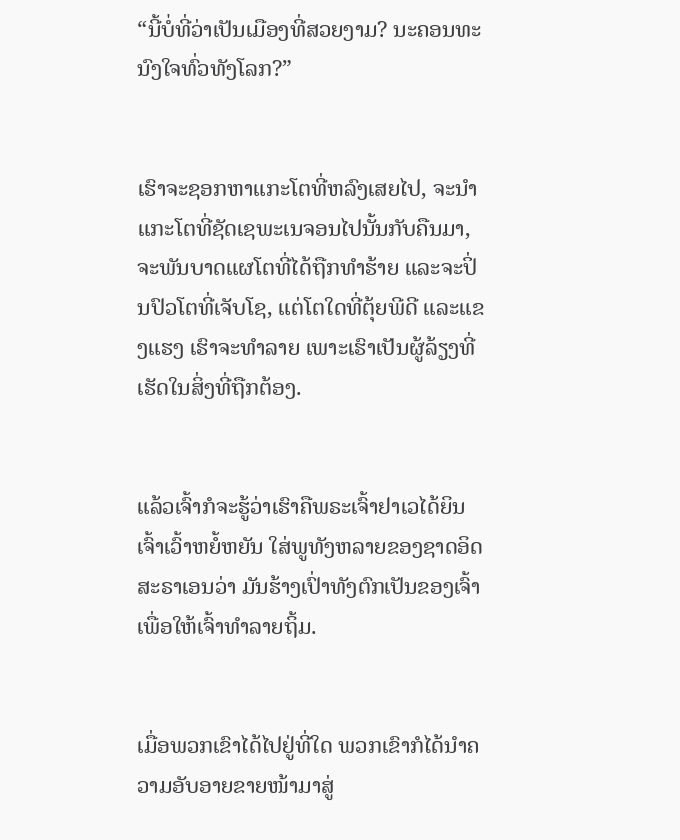“ນີ້ບໍ່ທີ່ວ່າເປັນເມືອງທີ່ສວຍງາມ? ນະຄອນທະນົງໃຈທົ່ວທັງໂລກ?”


ເຮົາຈະຊອກຫາແກະໂຕທີ່ຫລົງເສຍໄປ, ຈະນຳແກະໂຕທີ່ຊັດເຊພະເນຈອນໄປນັ້ນກັບຄືນມາ, ຈະພັນບາດແຜໂຕທີ່ໄດ້ຖືກທຳຮ້າຍ ແລະຈະປິ່ນປົວໂຕທີ່ເຈັບໂຊ, ແຕ່ໂຕໃດທີ່ຕຸ້ຍພີດີ ແລະແຂງແຮງ ເຮົາຈະທຳລາຍ ເພາະເຮົາເປັນຜູ້ລ້ຽງທີ່ເຮັດໃນສິ່ງທີ່ຖືກຕ້ອງ.


ແລ້ວເຈົ້າກໍຈະຮູ້ວ່າເຮົາຄືພຣະເຈົ້າຢາເວໄດ້ຍິນເຈົ້າເວົ້າຫຍໍ້ຫຍັນ ໃສ່ພູທັງຫລາຍຂອງຊາດອິດສະຣາເອນວ່າ ມັນຮ້າງເປົ່າທັງຕົກເປັນຂອງເຈົ້າ ເພື່ອໃຫ້ເຈົ້າທຳລາຍຖິ້ມ.


ເມື່ອພວກເຂົາໄດ້ໄປຢູ່ທີ່ໃດ ພວກເຂົາກໍໄດ້ນຳຄວາມອັບອາຍຂາຍໜ້າມາສູ່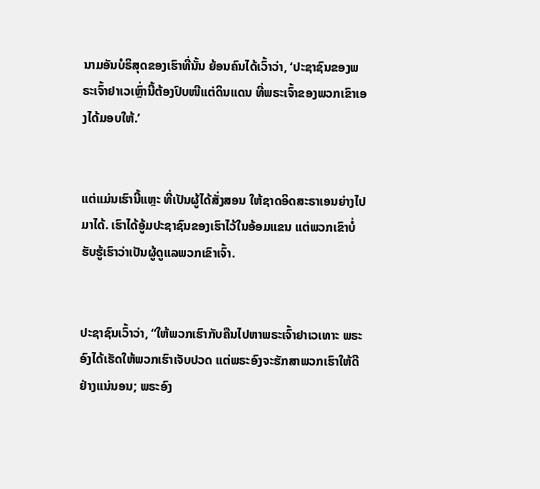ນາມອັນບໍຣິສຸດຂອງເຮົາທີ່ນັ້ນ ຍ້ອນຄົນໄດ້ເວົ້າວ່າ, ‘ປະຊາຊົນຂອງພຣະເຈົ້າຢາເວເຫຼົ່ານີ້ຕ້ອງປົບໜີແຕ່ດິນແດນ ທີ່ພຣະເຈົ້າຂອງພວກເຂົາເອງໄດ້ມອບໃຫ້.’


ແຕ່ແມ່ນເຮົານີ້ແຫຼະ ທີ່ເປັນຜູ້ໄດ້ສັ່ງສອນ ໃຫ້ຊາດອິດສະຣາເອນຍ່າງໄປມາໄດ້. ເຮົາໄດ້ອູ້ມປະຊາຊົນຂອງເຮົາໄວ້ໃນອ້ອມແຂນ ແຕ່ພວກເຂົາບໍ່ຮັບຮູ້ເຮົາວ່າເປັນຜູ້ດູແລພວກເຂົາເຈົ້າ.


ປະຊາຊົນເວົ້າວ່າ, “ໃຫ້ພວກເຮົາກັບຄືນໄປຫາພຣະເຈົ້າຢາເວເທາະ ພຣະອົງໄດ້ເຮັດໃຫ້ພວກເຮົາເຈັບປວດ ແຕ່ພຣະອົງຈະຮັກສາພວກເຮົາໃຫ້ດີຢ່າງແນ່ນອນ; ພຣະອົງ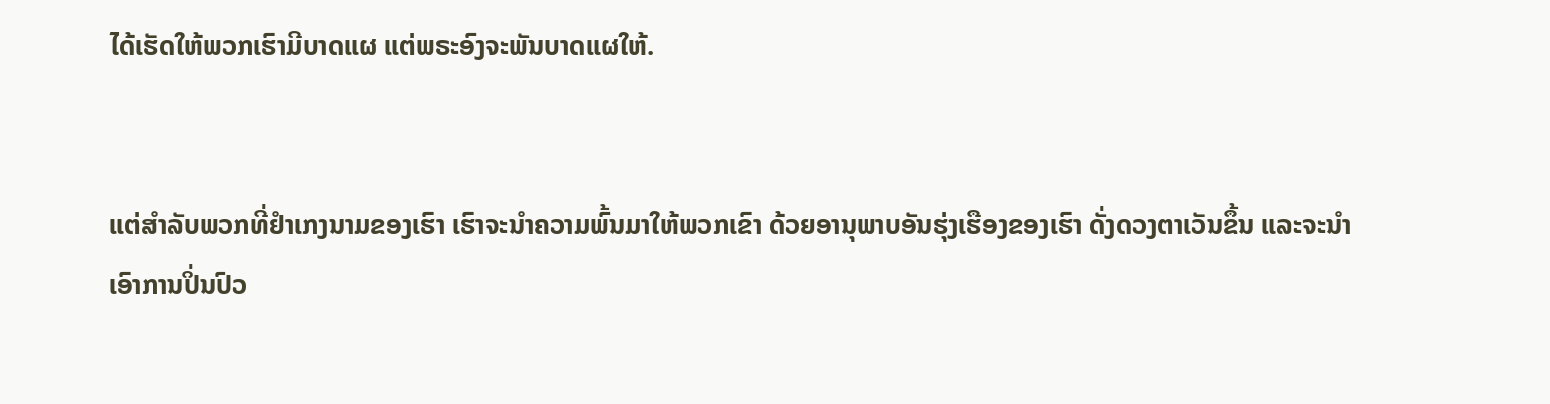ໄດ້ເຮັດໃຫ້ພວກເຮົາມີບາດແຜ ແຕ່ພຣະອົງຈະພັນບາດແຜໃຫ້.


ແຕ່ສຳລັບພວກທີ່ຢຳເກງນາມຂອງເຮົາ ເຮົາຈະນຳຄວາມພົ້ນມາໃຫ້ພວກເຂົາ ດ້ວຍອານຸພາບອັນຮຸ່ງເຮືອງຂອງເຮົາ ດັ່ງດວງຕາເວັນຂຶ້ນ ແລະຈະນຳເອົາການປິ່ນປົວ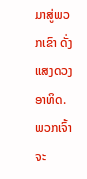ມາສູ່ພວກເຂົາ ດັ່ງແສງດວງອາທິດ. ພວກເຈົ້າຈະ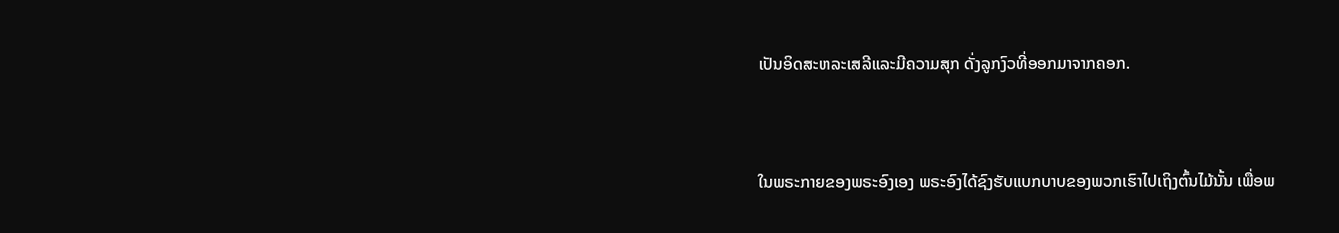ເປັນອິດສະຫລະເສລີແລະມີຄວາມສຸກ ດັ່ງລູກງົວທີ່ອອກມາຈາກຄອກ.


ໃນພຣະກາຍຂອງພຣະອົງເອງ ພຣະອົງໄດ້ຊົງຮັບແບກບາບຂອງພວກເຮົາໄປເຖິງຕົ້ນໄມ້ນັ້ນ ເພື່ອພ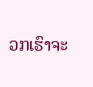ວກເຮົາຈະ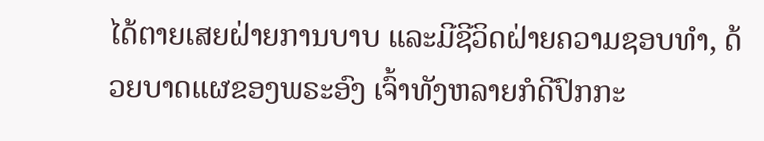ໄດ້ຕາຍເສຍຝ່າຍການບາບ ແລະມີຊີວິດຝ່າຍຄວາມຊອບທຳ, ດ້ວຍບາດແຜຂອງພຣະອົງ ເຈົ້າທັງຫລາຍກໍດີປົກກະ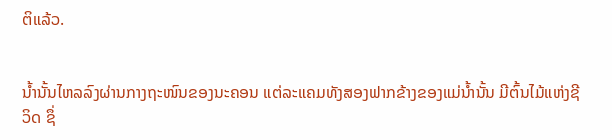ຕິແລ້ວ.


ນໍ້ານັ້ນໄຫລລົງຜ່ານກາງຖະໜົນຂອງນະຄອນ ແຕ່ລະແຄມທັງສອງຟາກຂ້າງຂອງແມ່ນໍ້ານັ້ນ ມີຕົ້ນໄມ້ແຫ່ງຊີວິດ ຊຶ່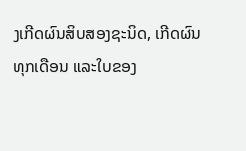ງເກີດຜົນສິບສອງຊະນິດ, ເກີດຜົນທຸກເດືອນ ແລະໃບຂອງ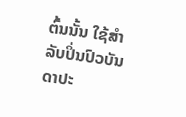ຕົ້ນນັ້ນ ໃຊ້ສຳລັບປິ່ນປົວບັນດາປະ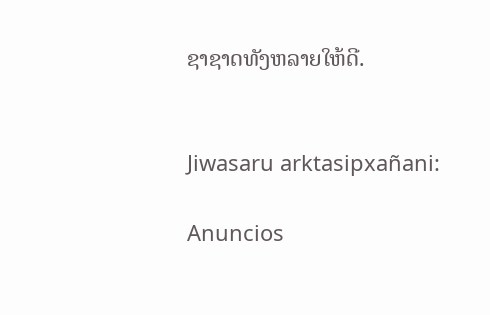ຊາຊາດທັງຫລາຍໃຫ້ດີ.


Jiwasaru arktasipxañani:

Anuncios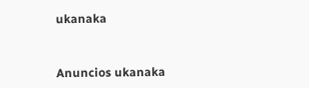ukanaka


Anuncios ukanaka